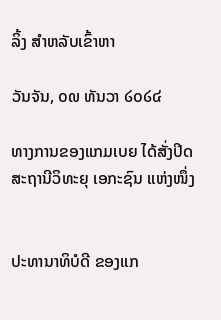ລິ້ງ ສຳຫລັບເຂົ້າຫາ

ວັນຈັນ, ໐໙ ທັນວາ ໒໐໒໔

ທາງການຂອງແກມເບຍ ໄດ້ສັ່ງປິດ ສະຖານີວິທະຍຸ ເອກະຊົນ ແຫ່ງໜຶ່ງ


ປະທານາທິບໍດີ ຂອງແກ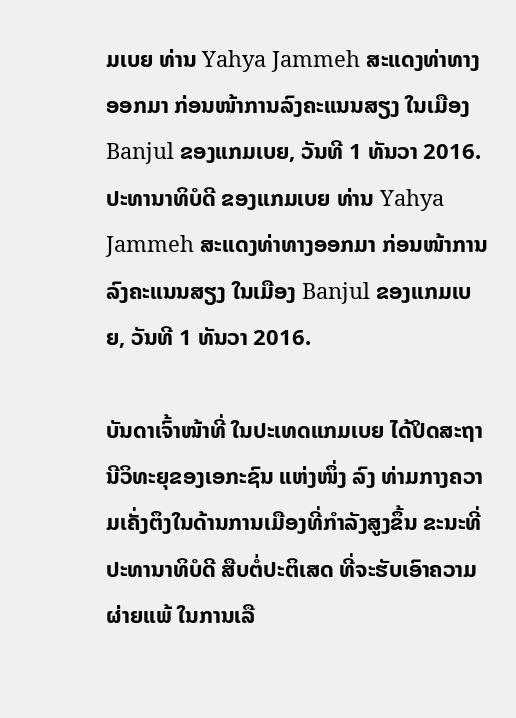ມເບຍ ທ່ານ Yahya Jammeh ສະແດງທ່າທາງອອກມາ ກ່ອນໜ້າການລົງຄະແນນສຽງ ໃນເມືອງ
Banjul ຂອງແກມເບຍ, ວັນທີ 1 ທັນວາ 2016.
ປະທານາທິບໍດີ ຂອງແກມເບຍ ທ່ານ Yahya Jammeh ສະແດງທ່າທາງອອກມາ ກ່ອນໜ້າການລົງຄະແນນສຽງ ໃນເມືອງ Banjul ຂອງແກມເບຍ, ວັນທີ 1 ທັນວາ 2016.

ບັນດາເຈົ້າໜ້າທີ່ ໃນປະເທດແກມເບຍ ໄດ້ປິດສະຖານີວິທະຍຸຂອງເອກະຊົນ ແຫ່ງໜຶ່ງ ລົງ ທ່າມກາງຄວາມເຄັ່ງຕຶງໃນດ້ານການເມືອງທີ່ກຳລັງສູງຂຶ້ນ ຂະນະທີ່ປະທານາທິບໍດີ ສືບຕໍ່ປະຕິເສດ ທີ່ຈະຮັບເອົາຄວາມຜ່າຍແພ້ ໃນການເລື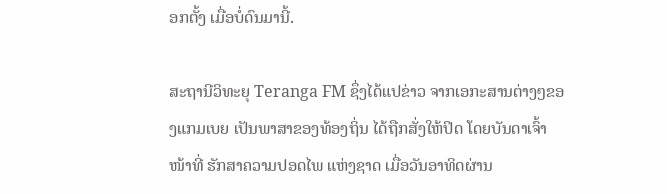ອກຕັ້ງ ເມື່ອບໍ່ດົນມານີ້.

ສະຖານີວິທະຍຸ Teranga FM ຊຶ່ງໄດ້ແປຂ່າວ ຈາກເອກະສານຕ່າງໆຂອງແກມເບຍ ເປັນພາສາຂອງທ້ອງຖິ່ນ ໄດ້ຖືກສັ່ງໃຫ້ປິດ ໂດຍບັນດາເຈົ້າໜ້າທີ່ ຮັກສາຄວາມປອດໄພ ແຫ່ງຊາດ ເມື່ອວັນອາທິດຜ່ານ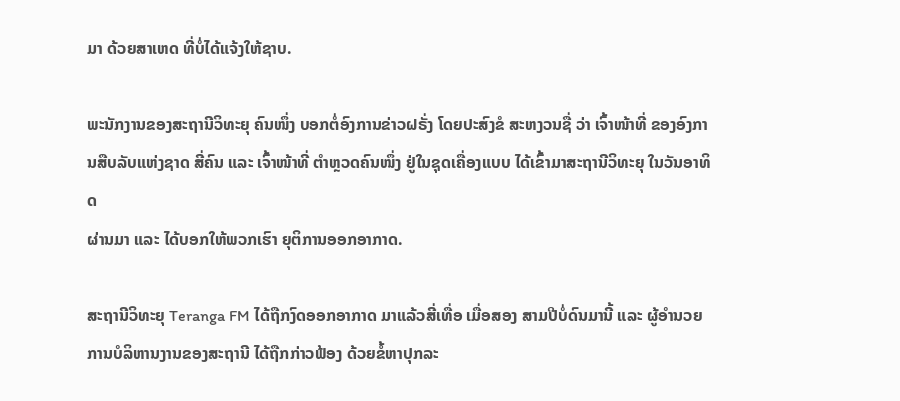ມາ ດ້ວຍສາເຫດ ທີ່ບໍ່ໄດ້ແຈ້ງໃຫ້ຊາບ.

ພະນັກງານຂອງສະຖານີວິທະຍຸ ຄົນໜຶ່ງ ບອກຕໍ່ອົງການຂ່າວຝຣັ່ງ ໂດຍປະສົງຂໍ ສະຫງວນຊື່ ວ່າ ເຈົ້າໜ້າທີ່ ຂອງອົງການສືບລັບແຫ່ງຊາດ ສີ່ຄົນ ແລະ ເຈົ້າໜ້າທີ່ ຕຳຫຼວດຄົນໜຶ່ງ ຢູ່ໃນຊຸດເຄື່ອງແບບ ໄດ້ເຂົ້າມາສະຖານີວິທະຍຸ ໃນວັນອາທິດ
ຜ່ານມາ ແລະ ໄດ້ບອກໃຫ້ພວກເຮົາ ຍຸຕິການອອກອາກາດ.

ສະຖານີວິທະຍຸ Teranga FM ໄດ້ຖືກງົດອອກອາກາດ ມາແລ້ວສີ່ເທື່ອ ເມື່ອສອງ ສາມປີບໍ່ດົນມານີ້ ແລະ ຜູ້ອຳນວຍການບໍລິຫານງານຂອງສະຖານີ ໄດ້ຖືກກ່າວຟ້ອງ ດ້ວຍຂໍ້ຫາປຸກລະ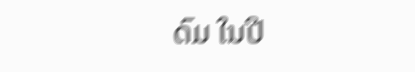ດົມ ໃນປີ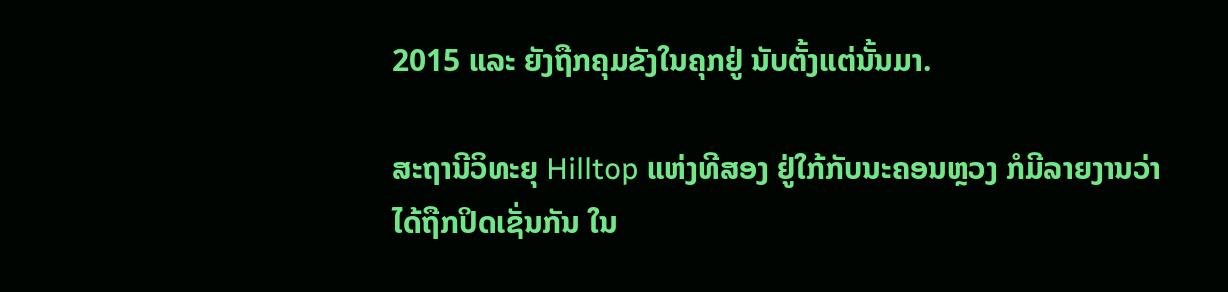2015 ແລະ ຍັງຖືກຄຸມຂັງໃນຄຸກຢູ່ ນັບຕັ້ງແຕ່ນັ້ນມາ.

ສະຖານີວິທະຍຸ Hilltop ແຫ່ງທີສອງ ຢູ່ໃກ້ກັບນະຄອນຫຼວງ ກໍມີລາຍງານວ່າ ໄດ້ຖືກປິດເຊັ່ນກັນ ໃນ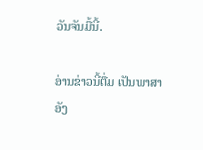ວັນຈັນມື້ນີ້.

ອ່ານຂ່າວນີ້ຕື່ມ ເປັນພາສາອັງ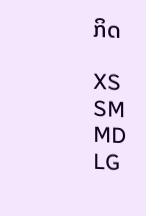ກິດ

XS
SM
MD
LG